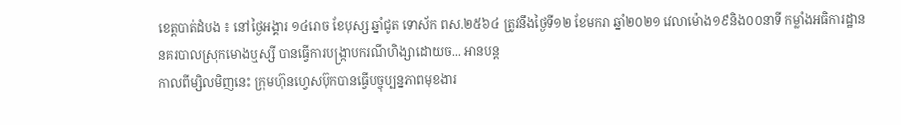ខេត្តបាត់ដំបង ៖ នៅថ្ងៃអង្គារ ១៤រោច ខែបុស្ស ឆ្នាំជូត ទោស័ក ពស.២៥៦៤ ត្រូវនឹងថ្ងៃទី១២ ខែមករា ឆ្នាំ២០២១ វេលាម៉ោង១៩និង០០នាទី កម្លាំងអធិការដ្ឋាននគរបាលស្រុកមោងឬស្សី បានធ្វើការបង្ក្រាបករណីហិង្សាដោយច... អានបន្ត
កាលពីម្សិលមិញនេះ ក្រុមហ៊ុនហ្វេសប៊ុកបានធ្វើបច្ចុប្បន្នភាពមុខងារ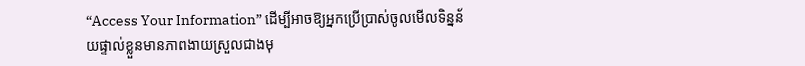“Access Your Information” ដើម្បីអាចឱ្យអ្នកប្រើប្រាស់ចូលមើលទិន្នន័យផ្ទាល់ខ្លួនមានភាពងាយស្រួលជាងមុ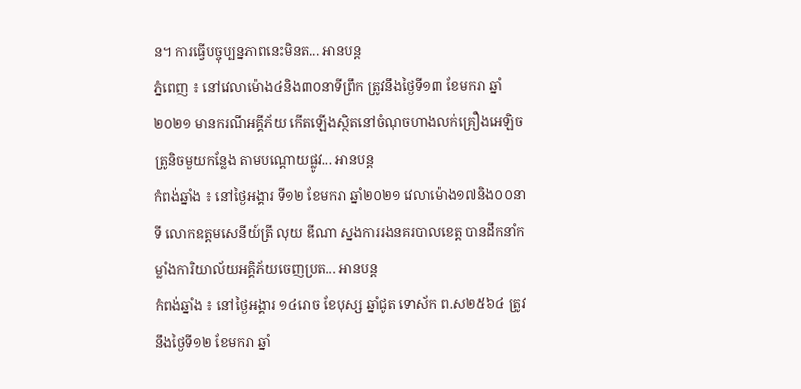ន។ ការធ្វើបច្ចុប្បន្នភាពនេះមិនត... អានបន្ត
ភ្នំពេញ ៖ នៅវេលាម៉ោង៤និង៣០នាទីព្រឹក ត្រូវនឹងថ្ងៃទី១៣ ខែមករា ឆ្នាំ២០២១ មានករណីអគ្គីភ័យ កើតឡើងស្ថិតនៅចំណុចហាងលក់គ្រឿងអេឡិចត្រូនិចមួយកន្លែង តាមបណ្ដោយផ្លូវ... អានបន្ត
កំពង់ឆ្នាំង ៖ នៅថ្ងៃអង្គារ ទី១២ ខែមករា ឆ្នាំ២០២១ វេលាម៉ោង១៧និង០០នាទី លោកឧត្តមសេនីយ៍ត្រី លុយ ឌីណា ស្នងការរងនគរបាលខេត្ត បានដឹកនាំកម្លាំងការិយាល័យអគ្គិភ័យចេញប្រត... អានបន្ត
កំពង់ឆ្នាំង ៖ នៅថ្ងៃអង្គារ ១៤រោច ខែបុស្ស ឆ្នាំជូត ទោស័ក ព.ស២៥៦៤ ត្រូវនឹងថ្ងៃទី១២ ខែមករា ឆ្នាំ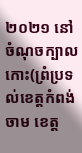២០២១ នៅចំណុចក្បាលកោះ(ព្រំប្រទល់ខេត្តកំពង់ចាម ខេត្ត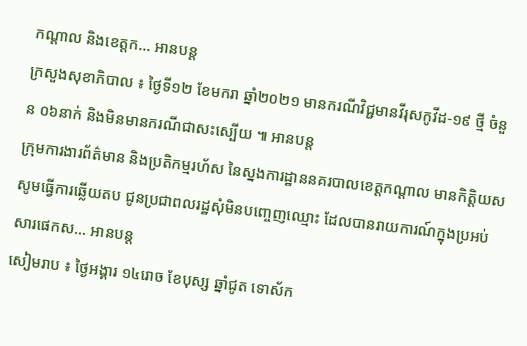កណ្ដាល និងខេត្តក... អានបន្ត
ក្រសួងសុខាភិបាល ៖ ថ្ងៃទី១២ ខែមករា ឆ្នាំ២០២១ មានករណីវិជ្ជមានវីរុសកូវីដ-១៩ ថ្មី ចំនួន ០៦នាក់ និងមិនមានករណីជាសះស្បើយ ៕ អានបន្ត
ក្រុមការងារព័ត៌មាន និងប្រតិកម្មរហ័ស នៃស្នងការដ្ឋាននគរបាលខេត្តកណ្តាល មានកិត្តិយសសូមធ្វើការឆ្លើយតប ជូនប្រជាពលរដ្ឋសុំមិនបញ្ចេញឈ្មោះ ដែលបានរាយការណ៍ក្នុងប្រអប់សារផេកស... អានបន្ត
សៀមរាប ៖ ថ្ងៃអង្គារ ១៤រោច ខែបុស្ស ឆ្នាំជូត ទោស័ក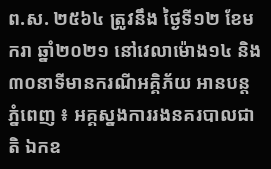ព.ស. ២៥៦៤ ត្រូវនឹង ថ្ងៃទី១២ ខែមករា ឆ្នាំ២០២១ នៅវេលាម៉ោង១៤ និង៣០នាទីមានករណីអគ្គិភ័យ អានបន្ត
ភ្នំពេញ ៖ អគ្គស្នងការរងនគរបាលជាតិ ឯកឧ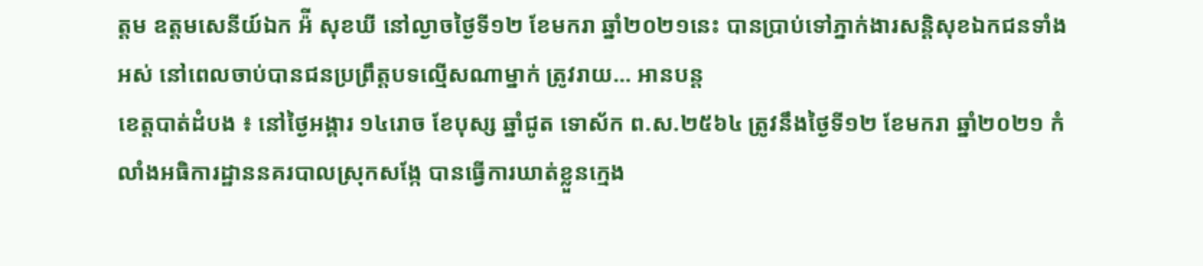ត្តម ឧត្តមសេនីយ៍ឯក អ៉ី សុខឃី នៅល្ងាចថ្ងៃទី១២ ខែមករា ឆ្នាំ២០២១នេះ បានប្រាប់ទៅភ្នាក់ងារសន្ដិសុខឯកជនទាំងអស់ នៅពេលចាប់បានជនប្រព្រឹត្តបទល្មើសណាម្នាក់ ត្រូវរាយ... អានបន្ត
ខេត្តបាត់ដំបង ៖ នៅថ្ងៃអង្គារ ១៤រោច ខែបុស្ស ឆ្នាំជូត ទោស័ក ព.ស.២៥៦៤ ត្រូវនឹងថ្ងៃទី១២ ខែមករា ឆ្នាំ២០២១ កំលាំងអធិការដ្ឋាននគរបាលស្រុកសង្កែ បានធ្វើការឃាត់ខ្លួនក្មេង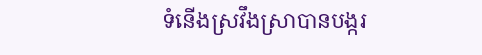ទំនើងស្រវឹងស្រាបានបង្ករ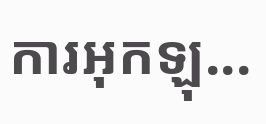ការអុកឡុ...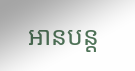អានបន្ត